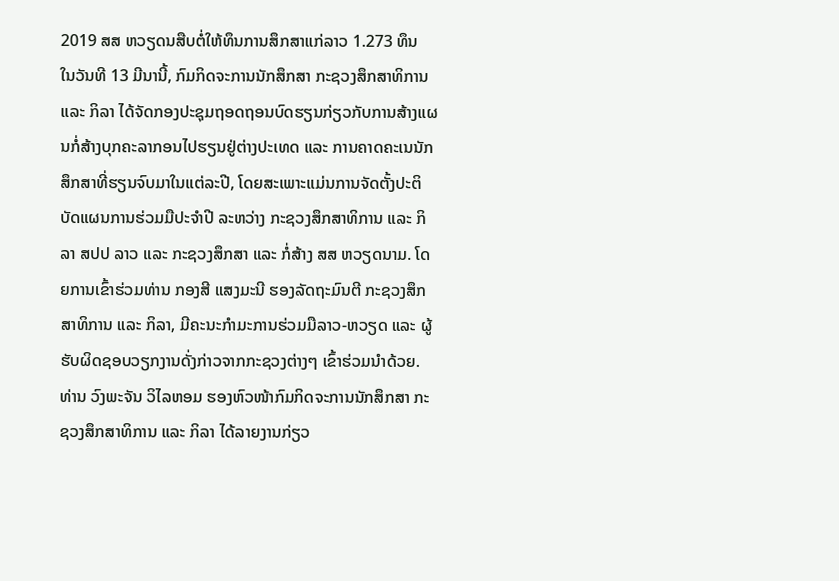2019 ສສ ຫວຽດນສືບຕໍ່ໃຫ້ທຶນການສຶກສາແກ່ລາວ 1.273 ທຶນ
ໃນວັນທີ 13 ມີນານີ້, ກົມກິດຈະການນັກສຶກສາ ກະຊວງສຶກສາທິການ ແລະ ກິລາ ໄດ້ຈັດກອງປະຊຸມຖອດຖອນບົດຮຽນກ່ຽວກັບການສ້າງແຜນກໍ່ສ້າງບຸກຄະລາກອນໄປຮຽນຢູ່ຕ່າງປະເທດ ແລະ ການຄາດຄະເນນັກສຶກສາທີ່ຮຽນຈົບມາໃນແຕ່ລະປີ, ໂດຍສະເພາະແມ່ນການຈັດຕັ້ງປະຕິບັດແຜນການຮ່ວມມືປະຈໍາປີ ລະຫວ່າງ ກະຊວງສຶກສາທິການ ແລະ ກິລາ ສປປ ລາວ ແລະ ກະຊວງສຶກສາ ແລະ ກໍ່ສ້າງ ສສ ຫວຽດນາມ. ໂດຍການເຂົ້າຮ່ວມທ່ານ ກອງສີ ແສງມະນີ ຮອງລັດຖະມົນຕີ ກະຊວງສຶກສາທິການ ແລະ ກິລາ, ມີຄະນະກໍາມະການຮ່ວມມືລາວ-ຫວຽດ ແລະ ຜູ້ຮັບຜິດຊອບວຽກງານດັ່ງກ່າວຈາກກະຊວງຕ່າງໆ ເຂົ້າຮ່ວມນໍາດ້ວຍ.
ທ່ານ ວົງພະຈັນ ວິໄລຫອມ ຮອງຫົວໜ້າກົມກິດຈະການນັກສຶກສາ ກະຊວງສຶກສາທິການ ແລະ ກິລາ ໄດ້ລາຍງານກ່ຽວ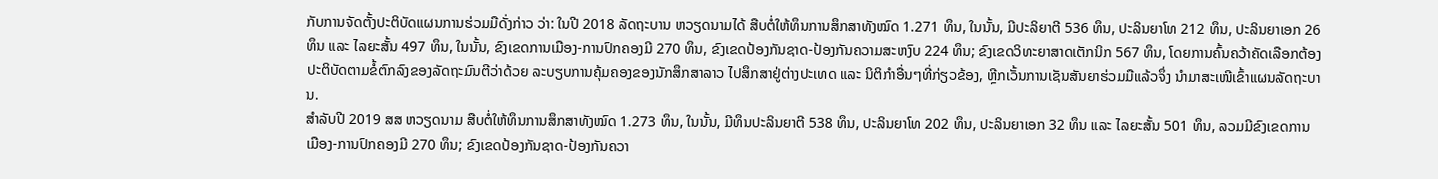ກັບການຈັດຕັ້ງປະຕິບັດແຜນການຮ່ວມມືດັ່ງກ່າວ ວ່າ: ໃນປີ 2018 ລັດຖະບານ ຫວຽດນາມໄດ້ ສືບຕໍ່ໃຫ້ທຶນການສຶກສາທັງໝົດ 1.271 ທຶນ, ໃນນັ້ນ, ມີປະລິຍາຕີ 536 ທຶນ, ປະລິນຍາໂທ 212 ທຶນ, ປະລິນຍາເອກ 26 ທຶນ ແລະ ໄລຍະສັ້ນ 497 ທຶນ, ໃນນັ້ນ, ຂົງເຂດການເມືອງ-ການປົກຄອງມີ 270 ທຶນ, ຂົງເຂດປ້ອງກັນຊາດ-ປ້ອງກັນຄວາມສະຫງົບ 224 ທຶນ; ຂົງເຂດວິທະຍາສາດເຕັກນິກ 567 ທຶນ, ໂດຍການຄົ້ນຄວ້າຄັດເລືອກຕ້ອງປະຕິບັດຕາມຂໍ້ຕົກລົງຂອງລັດຖະມົນຕີວ່າດ້ວຍ ລະບຽບການຄຸ້ມຄອງຂອງນັກສຶກສາລາວ ໄປສຶກສາຢູ່ຕ່າງປະເທດ ແລະ ນິຕິກໍາອື່ນໆທີ່ກ່ຽວຂ້ອງ, ຫຼີກເວັ້ນການເຊັນສັນຍາຮ່ວມມືແລ້ວຈຶ່ງ ນໍາມາສະເໜີເຂົ້າແຜນລັດຖະບານ.
ສໍາລັບປີ 2019 ສສ ຫວຽດນາມ ສືບຕໍ່ໃຫ້ທຶນການສຶກສາທັງໝົດ 1.273 ທຶນ, ໃນນັ້ນ, ມີທຶນປະລິນຍາຕີ 538 ທຶນ, ປະລິນຍາໂທ 202 ທຶນ, ປະລິນຍາເອກ 32 ທຶນ ແລະ ໄລຍະສັ້ນ 501 ທຶນ, ລວມມີຂົງເຂດການເມືອງ-ການປົກຄອງມີ 270 ທຶນ; ຂົງເຂດປ້ອງກັນຊາດ-ປ້ອງກັນຄວາ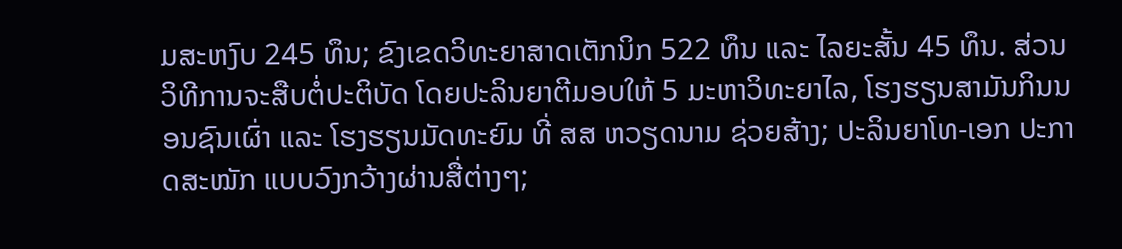ມສະຫງົບ 245 ທຶນ; ຂົງເຂດວິທະຍາສາດເຕັກນິກ 522 ທຶນ ແລະ ໄລຍະສັ້ນ 45 ທຶນ. ສ່ວນວິທີການຈະສືບຕໍ່ປະຕິບັດ ໂດຍປະລິນຍາຕີມອບໃຫ້ 5 ມະຫາວິທະຍາໄລ, ໂຮງຮຽນສາມັນກິນນອນຊົນເຜົ່າ ແລະ ໂຮງຮຽນມັດທະຍົມ ທີ່ ສສ ຫວຽດນາມ ຊ່ວຍສ້າງ; ປະລິນຍາໂທ-ເອກ ປະກາດສະໝັກ ແບບວົງກວ້າງຜ່ານສື່ຕ່າງໆ;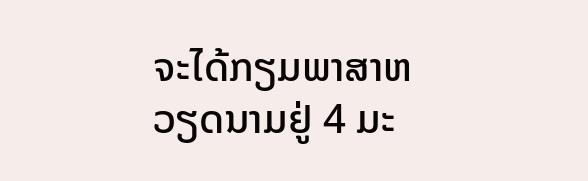ຈະໄດ້ກຽມພາສາຫວຽດນາມຢູ່ 4 ມະ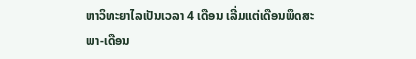ຫາວິທະຍາໄລເປັນເວລາ 4 ເດືອນ ເລີ່ມແຕ່ເດືອນພຶດສະພາ-ເດືອນ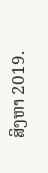ສິງຫາ 2019.